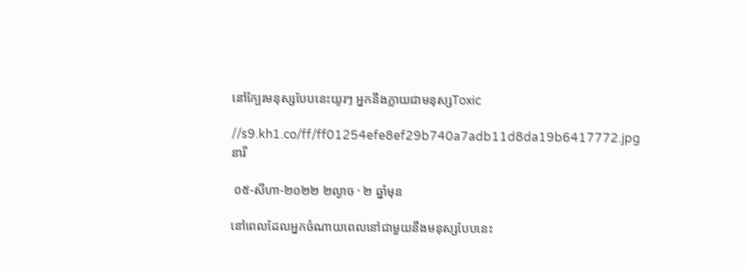នៅក្បែរមនុស្សបែបនេះយូរៗ អ្នកនឹងក្លាយជាមនុស្សToxic

//s9.kh1.co/ff/ff01254efe8ef29b740a7adb11d8da19b6417772.jpg
នារី

 ០៥-សីហា-២០២២ ២ល្ងាច · ២ ឆ្នាំមុន

នៅពេលដែលអ្នកចំណាយពេលនៅជាមួយនឹងមនុស្សបែបនេះ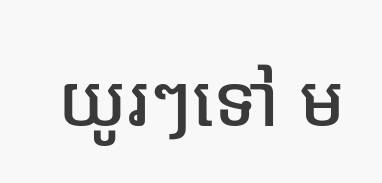យូរៗទៅ ម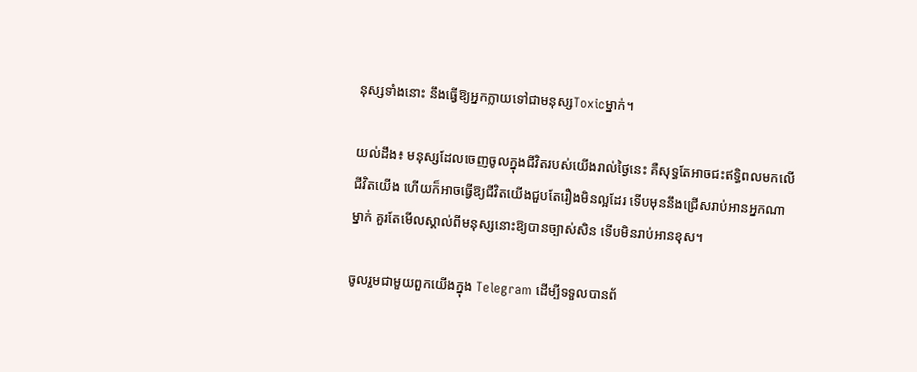នុស្សទាំងនោះ នឹងធ្វើឱ្យអ្នកក្លាយទៅជាមនុស្សToxicម្នាក់។

យល់ដឹង៖ មនុស្សដែលចេញចូលក្នុងជីវិតរបស់យើងរាល់ថ្ងៃនេះ គឺសុទ្ធតែអាចជះឥទិ្ធពលមកលើជីវិតយើង ហើយក៏អាចធ្វើឱ្យជីវិតយើងជួបតែរឿងមិនល្អដែរ ទើបមុននឹងជ្រើសរាប់អានអ្នកណាម្នាក់ គួរតែមើលស្គាល់ពីមនុស្សនោះឱ្យបានច្បាស់សិន ទើបមិនរាប់អានខុស។

ចូលរួមជាមួយពួកយើងក្នុង Telegram ដើម្បីទទួលបានព័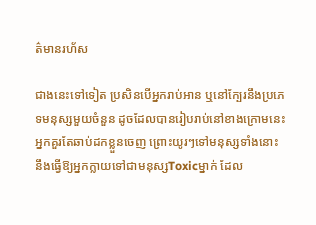ត៌មានរហ័ស

ជាងនេះទៅទៀត ប្រសិនបើអ្នករាប់អាន ឬនៅក្បែរនឹងប្រភេទមនុស្សមួយចំនួន ដូចដែលបានរៀបរាប់នៅខាងក្រោមនេះ អ្នកគួរតែឆាប់ដកខ្លួនចេញ ព្រោះយូរៗទៅមនុស្សទាំងនោះ នឹងធ្វើឱ្យអ្នកក្លាយទៅជាមនុស្សToxicម្នាក់ ដែល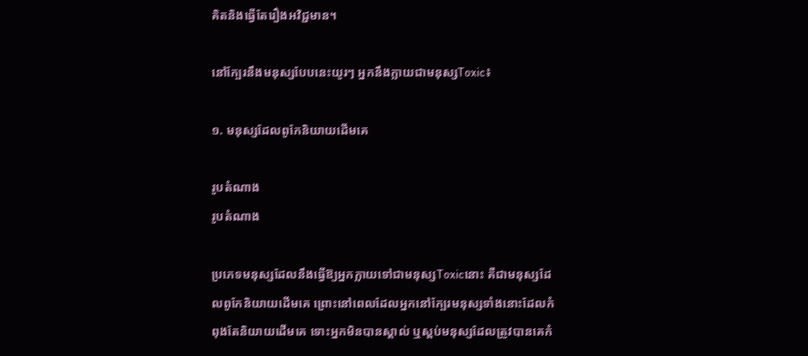គិតនិងធ្វើតែរឿងអវិជ្ជមាន។

នៅក្បែរនឹងមនុស្សបែបនេះយូរៗ អ្នកនឹងក្លាយជាមនុស្សToxic៖

១. មនុស្សដែលពូកែនិយាយដើមគេ

រូបតំណាង
រូបតំណាង

ប្រភេទមនុស្សដែលនឹងធ្វើឱ្យអ្នកក្លាយទៅជាមនុស្សToxicនោះ គឺជាមនុស្សដែលពូកែនិយាយដើមគេ ព្រោះនៅពេលដែលអ្នកនៅក្បែរមនុស្សទាំងនោះដែលកំពុងតែនិយាយដើមគេ ទោះអ្នកមិនបានស្គាល់ ឬស្ពប់មនុស្សដែលត្រូវបានគេកំ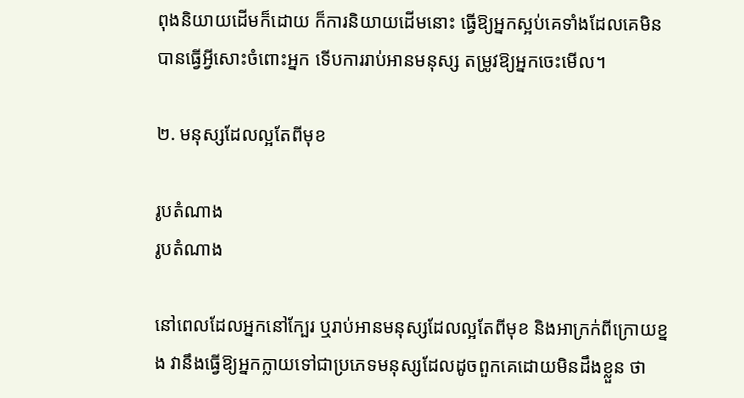ពុងនិយាយដើមក៏ដោយ ក៏ការនិយាយដើមនោះ ធ្វើឱ្យអ្នកស្អប់គេទាំងដែលគេមិនបានធ្វើអ្វីសោះចំពោះអ្នក ទើបការរាប់អានមនុស្ស តម្រូវឱ្យអ្នកចេះមើល។

២. មនុស្សដែលល្អតែពីមុខ

រូបតំណាង
រូបតំណាង

នៅពេលដែលអ្នកនៅក្បែរ ឬរាប់អានមនុស្សដែលល្អតែពីមុខ និងអាក្រក់ពីក្រោយខ្នង វានឹងធ្វើឱ្យអ្នកក្លាយទៅជាប្រភេទមនុស្សដែលដូចពួកគេដោយមិនដឹងខ្លួន ថា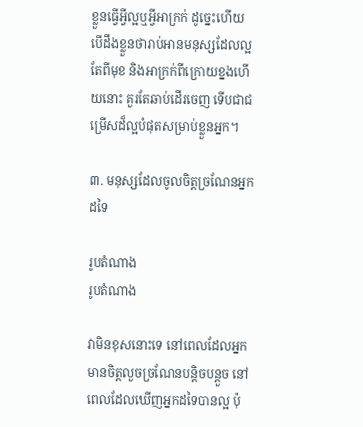ខ្លួនធ្វើអ្វីល្អឬអ្វីអាក្រក់ ដូច្នេះហើយ បើដឹងខ្លួនថារាប់អានមនុស្សដែលល្អតែពីមុខ និងអាក្រក់ពីក្រោយខ្នងហើយនោះ គួរតែឆាប់ដើរចេញ ទើបជាជម្រើសដ៏ល្អបំផុតសម្រាប់ខ្លួនអ្នក។

៣. មនុស្សដែលចូលចិត្តច្រណែនអ្នកដទៃ

រូបតំណាង
រូបតំណាង

វាមិនខុសនោះទេ នៅពេលដែលអ្នកមានចិត្តលួចច្រណែនបន្តិចបន្តួច នៅពេលដែលឃើញអ្នកដទៃបានល្អ ប៉ុ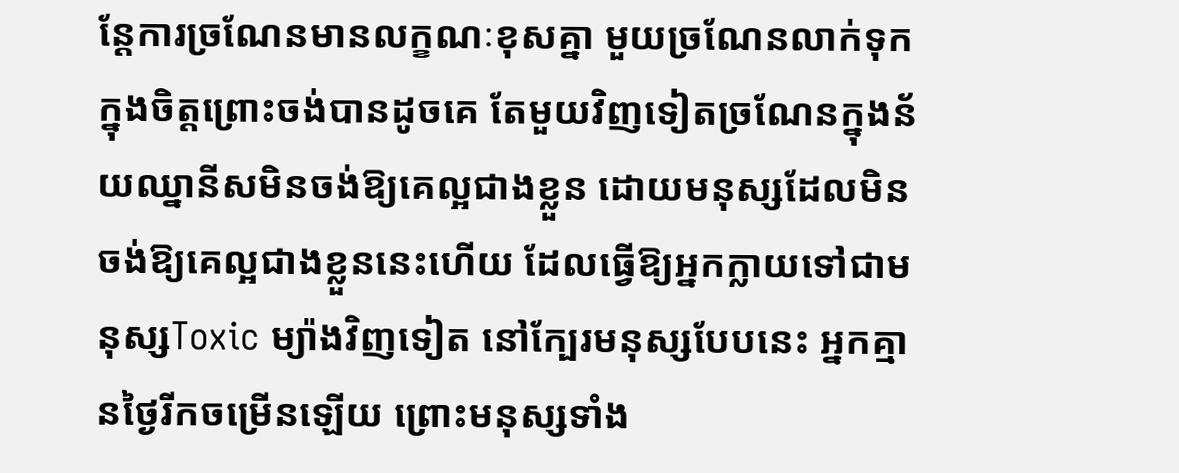ន្តែការច្រណែនមានលក្ខណៈខុសគ្នា មួយច្រណែនលាក់ទុកក្នុងចិត្តព្រោះចង់បានដូចគេ តែមួយវិញទៀតច្រណែនក្នុងន័យឈ្នានីសមិនចង់ឱ្យគេល្អជាងខ្លួន ដោយមនុស្សដែលមិនចង់ឱ្យគេល្អជាងខ្លួននេះហើយ ដែលធ្វើឱ្យអ្នកក្លាយទៅជាមនុស្សToxic ម្យ៉ាងវិញទៀត នៅក្បែរមនុស្សបែបនេះ អ្នកគ្មានថ្ងៃរីកចម្រើនឡើយ ព្រោះមនុស្សទាំង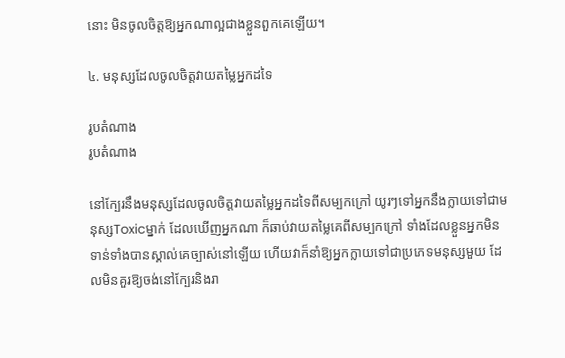នោះ មិនចូលចិត្តឱ្យអ្នកណាល្អជាងខ្លួនពួកគេឡើយ។

៤. មនុស្សដែលចូលចិត្តវាយតម្លៃអ្នកដទៃ

រូបតំណាង
រូបតំណាង

នៅក្បែរនឹងមនុស្សដែលចូលចិត្តវាយតម្លៃអ្នកដទៃពីសម្បកក្រៅ យូរៗទៅអ្នកនឹងក្លាយទៅជាមនុស្សToxicម្នាក់ ដែលឃើញអ្នកណា ក៏ឆាប់វាយតម្លៃគេពីសម្បកក្រៅ ទាំងដែលខ្លួនអ្នកមិនទាន់ទាំងបានស្គាល់គេច្បាស់នៅឡើយ ហើយវាក៏នាំឱ្យអ្នកក្លាយទៅជាប្រភេទមនុស្សមួយ ដែលមិនគួរឱ្យចង់នៅក្បែរនិងរា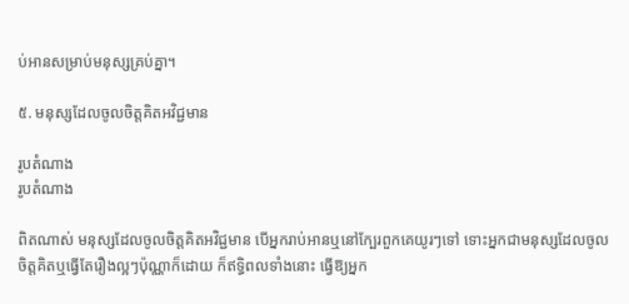ប់អានសម្រាប់មនុស្សគ្រប់គ្នា។

៥. មនុស្សដែលចូលចិត្តគិតអវិជ្ជមាន

រូបតំណាង
រូបតំណាង

ពិតណាស់ មនុស្សដែលចូលចិត្តគិតអវិជ្ជមាន បើអ្នករាប់អានឬនៅក្បែរពួកគេយូរៗទៅ ទោះអ្នកជាមនុស្សដែលចូលចិត្តគិតឬធ្វើតែរឿងល្អៗប៉ុណ្ណាក៏ដោយ ក៏ឥទ្ធិពលទាំងនោះ ធ្វើឱ្យអ្នក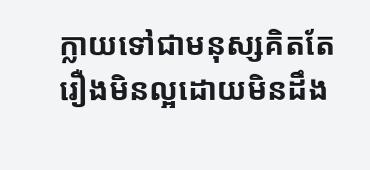ក្លាយទៅជាមនុស្សគិតតែរឿងមិនល្អដោយមិនដឹង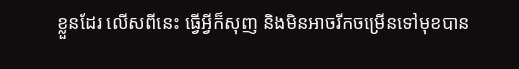ខ្លួនដែរ លើសពីនេះ ធ្វើអ្វីក៏សុញ និងមិនអាចរីកចម្រើនទៅមុខបាន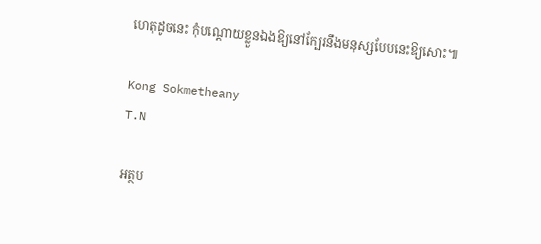ហេតុដូចនេះ កុំបណ្តោយខ្លួនឯងឱ្យនៅក្បែរនឹងមនុស្សបែបនេះឱ្យសោះ៕

Kong Sokmetheany
T.N

អត្ថប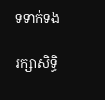ទទាក់ទង

រក្សាសិទ្ធិ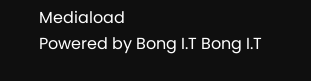Mediaload
Powered by Bong I.T Bong I.T